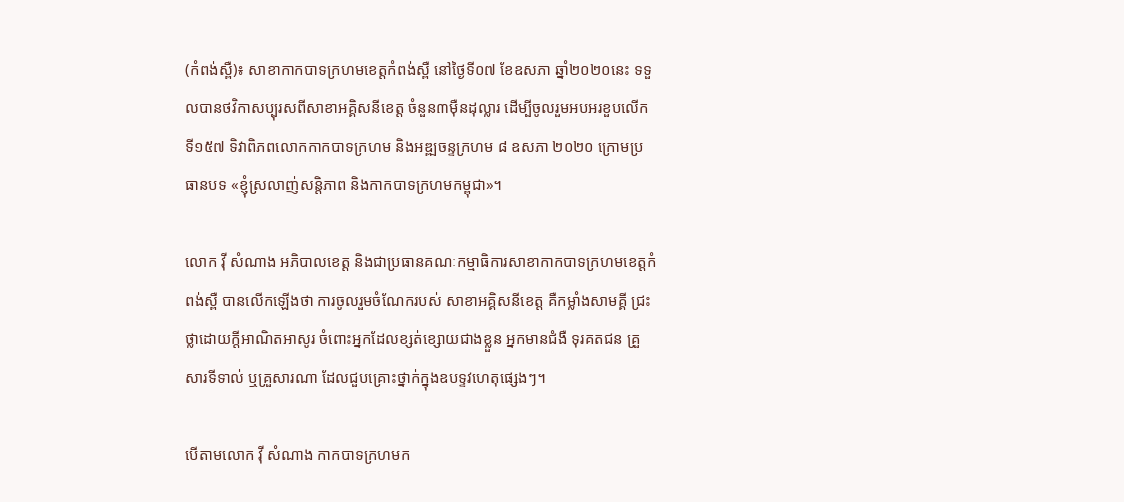(កំពង់ស្ពឺ)៖ សាខាកាកបាទក្រហមខេត្តកំពង់ស្ពឺ នៅថ្ងៃទី០៧ ខែឧសភា ឆ្នាំ២០២០នេះ ទទួលបានថវិកាសប្បុរសពីសាខាអគ្គិសនីខេត្ត ចំនួន៣ម៉ឺនដុល្លារ ដើម្បីចូលរួមអបអរខួបលើកទី១៥៧ ទិវាពិភពលោកកាកបាទក្រហម និងអឌ្ឍចន្ទក្រហម ៨ ឧសភា ២០២០ ក្រោមប្រធានបទ «ខ្ញុំស្រលាញ់សន្តិភាព និងកាកបាទក្រហមកម្ពុជា»។

លោក វ៉ី សំណាង អភិបាលខេត្ត និងជាប្រធានគណៈកម្មាធិការសាខាកាកបាទក្រហមខេត្តកំពង់ស្ពឺ បានលើកឡើងថា ការចូលរួមចំណែករបស់ សាខាអគ្គិសនីខេត្ត គឺកម្លាំងសាមគ្គី ជ្រះថ្លាដោយក្តីអាណិតអាសូរ ចំពោះអ្នកដែលខ្សត់ខ្សោយជាងខ្លួន អ្នកមានជំងឺ ទុរគតជន គ្រួសារទីទាល់ ឬគ្រួសារណា ដែលជួបគ្រោះថ្នាក់ក្នុងឧបទ្ទវហេតុផ្សេងៗ។

បើតាមលោក វ៉ី សំណាង កាកបាទក្រហមក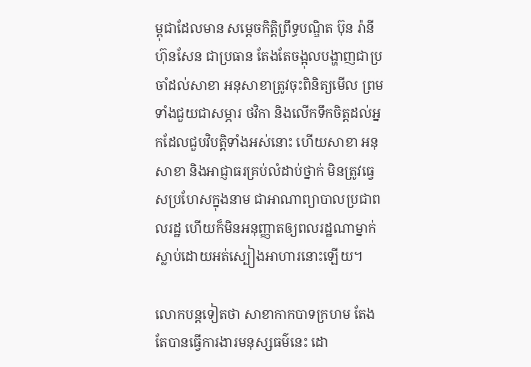ម្ពុជាដែលមាន សម្ដេចកិត្តិព្រឹទ្ធបណ្ឌិត ប៊ុន រ៉ានី ហ៊ុនសែន ជាប្រធាន តែងតែចង្អុលបង្ហាញជាប្រចាំដល់សាខា អនុសាខាត្រូវចុះពិនិត្យមើល ព្រមទាំងជួយជាសម្ភារ ថវិកា និងលើកទឹកចិត្តដល់អ្នកដែលជួបវិបត្តិទាំងអស់នោះ ហើយសាខា អនុសាខា និងអាជ្ញាធរគ្រប់លំដាប់ថ្នាក់ មិនត្រូវធ្វេសប្រហែសក្នុងនាម ជាអាណាព្យាបាលប្រជាពលរដ្ឋ ហើយក៏មិនអនុញ្ញាតឲ្យពលរដ្ឋណាម្នាក់ ស្លាប់ដោយអត់ស្បៀងអាហារនោះឡើយ។

លោកបន្ដទៀតថា សាខាកាកបាទក្រហម តែងតែបានធ្វើការងារមនុស្សធម៌នេះ ដោ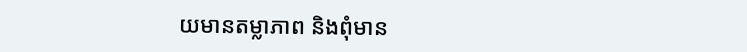យមានតម្លាភាព និងពុំមាន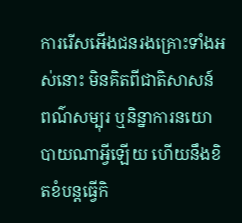ការរើសអើងជនរងគ្រោះទាំងអស់នោះ មិនគិតពីជាតិសាសន៍ ពណ៌សម្បុរ ឬនិន្នាការនយោបាយណាអ្វីឡើយ ហើយនឹងខិតខំបន្តធ្វើកិ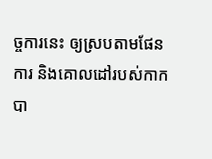ច្ចការនេះ ឲ្យស្របតាមផែនការ និងគោលដៅរបស់កាកបា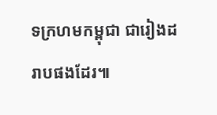ទក្រហមកម្ពុជា ជារៀងដរាបផងដែរ៕